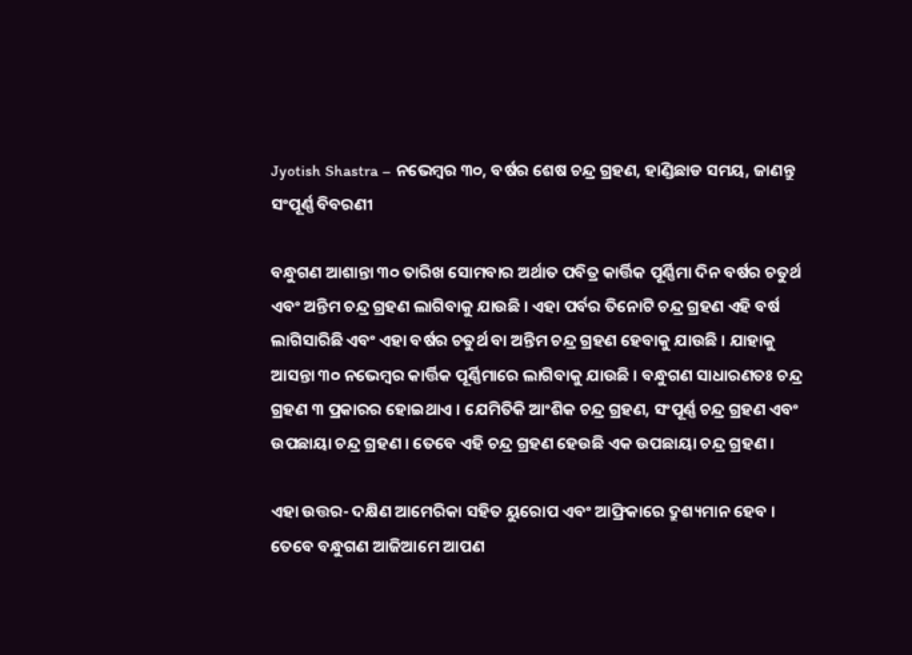Jyotish Shastra – ନଭେମ୍ବର ୩୦, ବର୍ଷର ଶେଷ ଚନ୍ଦ୍ର ଗ୍ରହଣ, ହାଣ୍ଡିଛାଡ ସମୟ, ଜାଣନ୍ତୁ ସଂପୂର୍ଣ୍ଣ ବିବରଣୀ

ବନ୍ଧୁଗଣ ଆଶାନ୍ତା ୩୦ ତାରିଖ ସୋମବାର ଅର୍ଥାତ ପବିତ୍ର କାର୍ତ୍ତିକ ପୂର୍ଣ୍ଣିମା ଦିନ ବର୍ଷର ଚତୁର୍ଥ ଏବଂ ଅନ୍ତିମ ଚନ୍ଦ୍ର ଗ୍ରହଣ ଲାଗିବାକୁ ଯାଉଛି । ଏହା ପର୍ବର ତିନୋଟି ଚନ୍ଦ୍ର ଗ୍ରହଣ ଏହି ବର୍ଷ ଲାଗିସାରିଛି ଏବଂ ଏହା ବର୍ଷର ଚତୁର୍ଥ ବା ଅନ୍ତିମ ଚନ୍ଦ୍ର ଗ୍ରହଣ ହେବାକୁ ଯାଉଛି । ଯାହାକୁ ଆସନ୍ତା ୩୦ ନଭେମ୍ବର କାର୍ତ୍ତିକ ପୂର୍ଣ୍ଣିମାରେ ଲାଗିବାକୁ ଯାଉଛି । ବନ୍ଧୁଗଣ ସାଧାରଣତଃ ଚନ୍ଦ୍ର ଗ୍ରହଣ ୩ ପ୍ରକାରର ହୋଇଥାଏ । ଯେମିତିକି ଆଂଶିକ ଚନ୍ଦ୍ର ଗ୍ରହଣ, ସଂପୂର୍ଣ୍ଣ ଚନ୍ଦ୍ର ଗ୍ରହଣ ଏବଂ ଉପଛାୟା ଚନ୍ଦ୍ର ଗ୍ରହଣ । ତେବେ ଏହି ଚନ୍ଦ୍ର ଗ୍ରହଣ ହେଉଛି ଏକ ଉପଛାୟା ଚନ୍ଦ୍ର ଗ୍ରହଣ ।

ଏହା ଉତ୍ତର- ଦକ୍ଷିଣ ଆମେରିକା ସହିତ ୟୁରୋପ ଏବଂ ଆଫ୍ରିକାରେ ଦ୍ରୁଶ୍ୟମାନ ହେବ । ତେବେ ବନ୍ଧୁଗଣ ଆଜିଆମେ ଆପଣ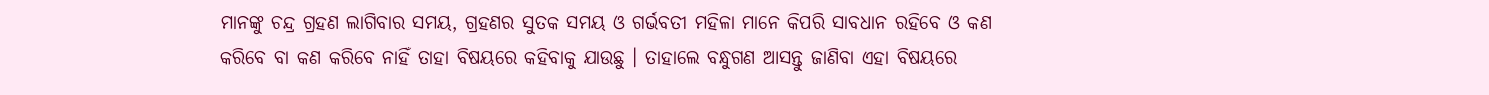ମାନଙ୍କୁ ଚନ୍ଦ୍ର ଗ୍ରହଣ ଲାଗିବାର ସମୟ, ଗ୍ରହଣର ସୁତକ ସମୟ ଓ ଗର୍ଭବତୀ ମହିଳା ମାନେ କିପରି ସାବଧାନ ରହିବେ ଓ କଣ କରିବେ ବା କଣ କରିବେ ନାହିଁ ତାହା ବିଷୟରେ କହିବାକୁ ଯାଉଛୁ । ତାହାଲେ ବନ୍ଧୁଗଣ ଆସନ୍ତୁ ଜାଣିବା ଏହା ବିଷୟରେ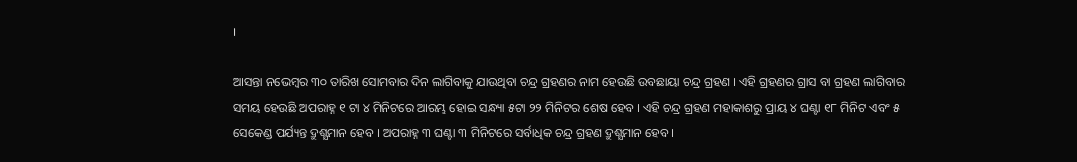।

ଆସନ୍ତା ନଭେମ୍ବର ୩୦ ତାରିଖ ସୋମବାର ଦିନ ଲାଗିବାକୁ ଯାଉଥିବା ଚନ୍ଦ୍ର ଗ୍ରହଣର ନାମ ହେଉଛି ଉବଛାୟା ଚନ୍ଦ୍ର ଗ୍ରହଣ । ଏହି ଗ୍ରହଣର ଗ୍ରାସ ବା ଗ୍ରହଣ ଲାଗିବାର ସମୟ ହେଉଛି ଅପରାହ୍ନ ୧ ଟା ୪ ମିନିଟରେ ଆରମ୍ଭ ହୋଇ ସନ୍ଧ୍ୟା ୫ଟା ୨୨ ମିନିଟର ଶେଷ ହେବ । ଏହି ଚନ୍ଦ୍ର ଗ୍ରହଣ ମହାକାଶରୁ ପ୍ରାୟ ୪ ଘଣ୍ଟା ୧୮ ମିନିଟ ଏବଂ ୫ ସେକେଣ୍ଡ ପର୍ଯ୍ୟନ୍ତ ଦ୍ରୁଶ୍ଯମାନ ହେବ । ଅପରାହ୍ନ ୩ ଘଣ୍ଟା ୩ ମିନିଟରେ ସର୍ବାଧିକ ଚନ୍ଦ୍ର ଗ୍ରହଣ ଦ୍ରୁଶ୍ଯମାନ ହେବ ।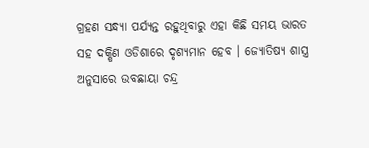ଗ୍ରହଣ ସନ୍ଧ୍ୟା ପର୍ଯ୍ୟନ୍ତ ରହୁଥିବାରୁ ଏହା କିଛି ସମୟ ଭାରତ ସହ ଦକ୍ଷିଣ ଓଡିଶାରେ ଦୃଶ୍ୟମାନ ହେବ । ଜ୍ୟୋତିଷ୍ୟ ଶାସ୍ତ୍ର ଅନୁସାରେ ଉବଛାୟା ଚନ୍ଦ୍ର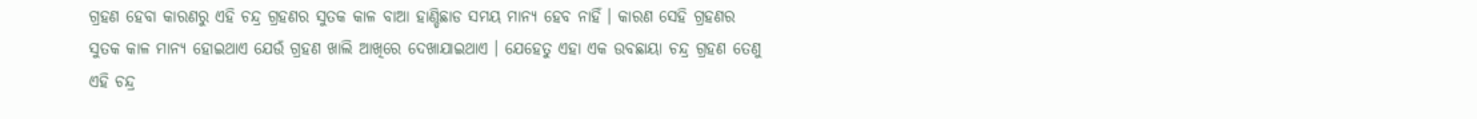ଗ୍ରହଣ ହେବା କାରଣରୁ ଏହି ଚନ୍ଦ୍ର ଗ୍ରହଣର ସୁତକ କାଳ ବାଆ ହାଣ୍ଡିଛାଡ ସମୟ ମାନ୍ୟ ହେବ ନାହିଁ । କାରଣ ସେହି ଗ୍ରହଣର ସୁତକ କାଳ ମାନ୍ୟ ହୋଇଥାଏ ଯେଉଁ ଗ୍ରହଣ ଖାଲି ଆଖିରେ ଦେଖାଯାଇଥାଏ । ଯେହେତୁ ଏହା ଏକ ଉବଛାୟା ଚନ୍ଦ୍ର ଗ୍ରହଣ ତେଣୁ ଏହି ଚନ୍ଦ୍ର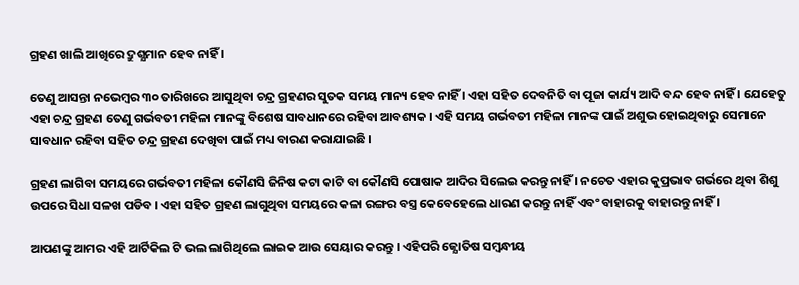ଗ୍ରହଣ ଖାଲି ଆଖିରେ ଦ୍ରୁଶ୍ଯମାନ ହେବ ନାହିଁ ।

ତେଣୁ ଆସନ୍ତା ନଭେମ୍ବର ୩୦ ତାରିଖରେ ଆସୁଥିବା ଚନ୍ଦ୍ର ଗ୍ରହଣର ସୁତକ ସମୟ ମାନ୍ୟ ହେବ ନାହିଁ । ଏହା ସହିତ ଦେବନିତି ବା ପୂଜା କାର୍ଯ୍ୟ ଆଦି ବନ୍ଦ ହେବ ନାହିଁ । ଯେହେତୁ ଏହା ଚନ୍ଦ୍ର ଗ୍ରହଣ ତେଣୁ ଗର୍ଭବତୀ ମହିଳା ମାନଙ୍କୁ ବିଶେଷ ସାବଧାନରେ ରହିବା ଆବଶ୍ୟକ । ଏହି ସମୟ ଗର୍ଭବତୀ ମହିଳା ମାନଙ୍କ ପାଇଁ ଅଶୁଭ ହୋଇଥିବାରୁ ସେମାନେ ସାବଧାନ ରହିବା ସହିତ ଚନ୍ଦ୍ର ଗ୍ରହଣ ଦେଖିବା ପାଇଁ ମଧ୍ୟ ବାରଣ କରାଯାଇଛି ।

ଗ୍ରହଣ ଲାଗିବା ସମୟରେ ଗର୍ଭବତୀ ମହିଳା କୌଣସି ଜିନିଷ କଟା କାଟି ବା କୌଣସି ପୋଷାକ ଆଦିର ସିଲେଇ କରନ୍ତୁ ନାହିଁ । ନଚେତ ଏହାର କୁପ୍ରଭାବ ଗର୍ଭରେ ଥିବା ଶିଶୁ ଉପରେ ସିଧା ସଳଖ ପଡିବ । ଏହା ସହିତ ଗ୍ରହଣ ଲାଗୁଥିବା ସମୟରେ କଳା ରଙ୍ଗର ବସ୍ତ୍ର କେବେହେଲେ ଧାରଣ କରନ୍ତୁ ନାହିଁ ଏବଂ ବାହାରକୁ ବାହାରନ୍ତୁ ନାହିଁ ।

ଆପଣଙ୍କୁ ଆମର ଏହି ଆର୍ଟିକିଲ ଟି ଭଲ ଲାଗିଥିଲେ ଲାଇକ ଆଉ ସେୟାର କରନ୍ତୁ । ଏହିପରି ଜ୍ଯୋତିଷ ସମ୍ବନ୍ଧୀୟ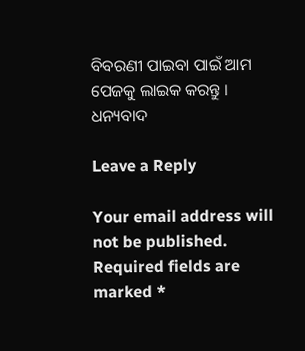ବିବରଣୀ ପାଇବା ପାଇଁ ଆମ ପେଜକୁ ଲାଇକ କରନ୍ତୁ । ଧନ୍ୟବାଦ

Leave a Reply

Your email address will not be published. Required fields are marked *